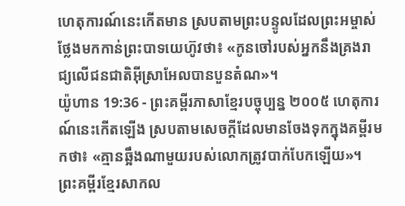ហេតុការណ៍នេះកើតមាន ស្របតាមព្រះបន្ទូលដែលព្រះអម្ចាស់ថ្លែងមកកាន់ព្រះបាទយេហ៊ូវថា៖ «កូនចៅរបស់អ្នកនឹងគ្រងរាជ្យលើជនជាតិអ៊ីស្រាអែលបានបួនតំណ»។
យ៉ូហាន 19:36 - ព្រះគម្ពីរភាសាខ្មែរបច្ចុប្បន្ន ២០០៥ ហេតុការណ៍នេះកើតឡើង ស្របតាមសេចក្ដីដែលមានចែងទុកក្នុងគម្ពីរមកថា៖ «គ្មានឆ្អឹងណាមួយរបស់លោកត្រូវបាក់បែកឡើយ»។ ព្រះគម្ពីរខ្មែរសាកល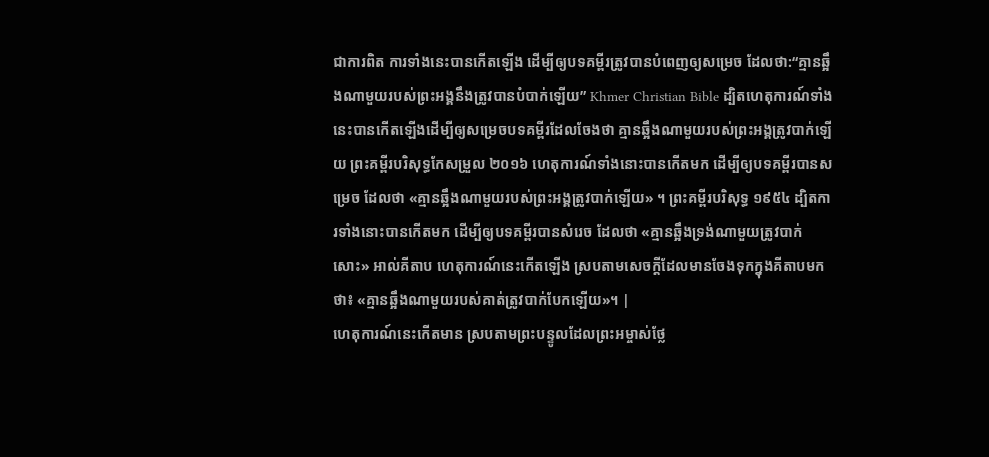ជាការពិត ការទាំងនេះបានកើតឡើង ដើម្បីឲ្យបទគម្ពីរត្រូវបានបំពេញឲ្យសម្រេច ដែលថា:“គ្មានឆ្អឹងណាមួយរបស់ព្រះអង្គនឹងត្រូវបានបំបាក់ឡើយ” Khmer Christian Bible ដ្បិតហេតុការណ៍ទាំងនេះបានកើតឡើងដើម្បីឲ្យសម្រេចបទគម្ពីរដែលចែងថា គ្មានឆ្អឹងណាមួយរបស់ព្រះអង្គត្រូវបាក់ឡើយ ព្រះគម្ពីរបរិសុទ្ធកែសម្រួល ២០១៦ ហេតុការណ៍ទាំងនោះបានកើតមក ដើម្បីឲ្យបទគម្ពីរបានសម្រេច ដែលថា «គ្មានឆ្អឹងណាមួយរបស់ព្រះអង្គត្រូវបាក់ឡើយ» ។ ព្រះគម្ពីរបរិសុទ្ធ ១៩៥៤ ដ្បិតការទាំងនោះបានកើតមក ដើម្បីឲ្យបទគម្ពីរបានសំរេច ដែលថា «គ្មានឆ្អឹងទ្រង់ណាមួយត្រូវបាក់សោះ» អាល់គីតាប ហេតុការណ៍នេះកើតឡើង ស្របតាមសេចក្ដីដែលមានចែងទុកក្នុងគីតាបមកថា៖ «គ្មានឆ្អឹងណាមួយរបស់គាត់ត្រូវបាក់បែកឡើយ»។ |
ហេតុការណ៍នេះកើតមាន ស្របតាមព្រះបន្ទូលដែលព្រះអម្ចាស់ថ្លែ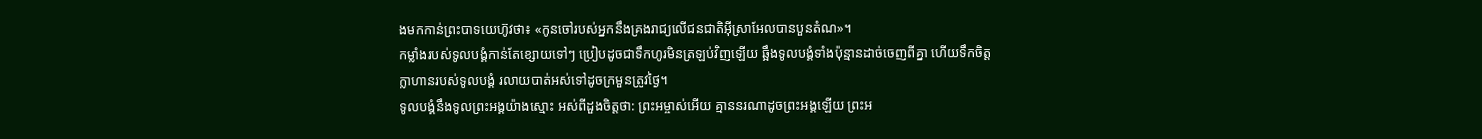ងមកកាន់ព្រះបាទយេហ៊ូវថា៖ «កូនចៅរបស់អ្នកនឹងគ្រងរាជ្យលើជនជាតិអ៊ីស្រាអែលបានបួនតំណ»។
កម្លាំងរបស់ទូលបង្គំកាន់តែខ្សោយទៅៗ ប្រៀបដូចជាទឹកហូរមិនត្រឡប់វិញឡើយ ឆ្អឹងទូលបង្គំទាំងប៉ុន្មានដាច់ចេញពីគ្នា ហើយទឹកចិត្តក្លាហានរបស់ទូលបង្គំ រលាយបាត់អស់ទៅដូចក្រមួនត្រូវថ្ងៃ។
ទូលបង្គំនឹងទូលព្រះអង្គយ៉ាងស្មោះ អស់ពីដួងចិត្តថា: ព្រះអម្ចាស់អើយ គ្មាននរណាដូចព្រះអង្គឡើយ ព្រះអ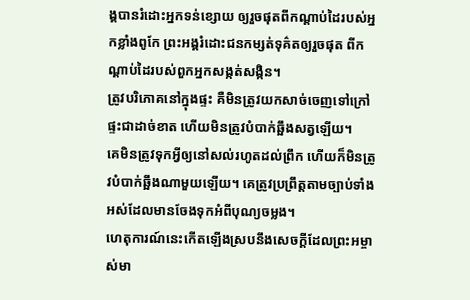ង្គបានរំដោះអ្នកទន់ខ្សោយ ឲ្យរួចផុតពីកណ្ដាប់ដៃរបស់អ្នកខ្លាំងពូកែ ព្រះអង្គរំដោះជនកម្សត់ទុគ៌តឲ្យរួចផុត ពីកណ្ដាប់ដៃរបស់ពួកអ្នកសង្កត់សង្កិន។
ត្រូវបរិភោគនៅក្នុងផ្ទះ គឺមិនត្រូវយកសាច់ចេញទៅក្រៅផ្ទះជាដាច់ខាត ហើយមិនត្រូវបំបាក់ឆ្អឹងសត្វឡើយ។
គេមិនត្រូវទុកអ្វីឲ្យនៅសល់រហូតដល់ព្រឹក ហើយក៏មិនត្រូវបំបាក់ឆ្អឹងណាមួយឡើយ។ គេត្រូវប្រព្រឹត្តតាមច្បាប់ទាំងអស់ដែលមានចែងទុកអំពីបុណ្យចម្លង។
ហេតុការណ៍នេះកើតឡើងស្របនឹងសេចក្ដីដែលព្រះអម្ចាស់មា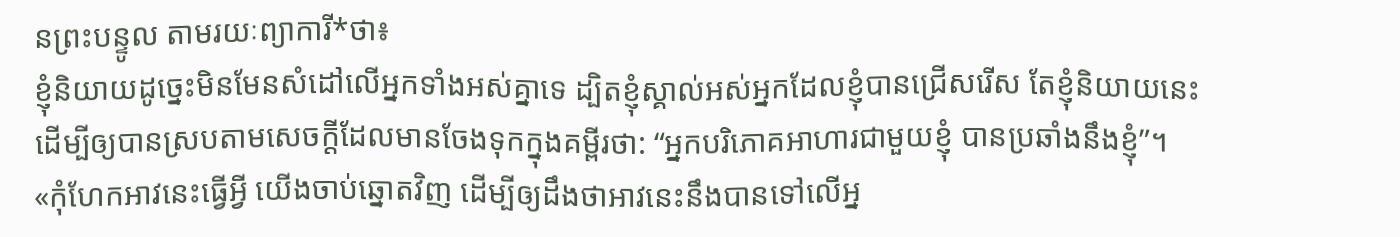នព្រះបន្ទូល តាមរយៈព្យាការី*ថា៖
ខ្ញុំនិយាយដូច្នេះមិនមែនសំដៅលើអ្នកទាំងអស់គ្នាទេ ដ្បិតខ្ញុំស្គាល់អស់អ្នកដែលខ្ញុំបានជ្រើសរើស តែខ្ញុំនិយាយនេះ ដើម្បីឲ្យបានស្របតាមសេចក្ដីដែលមានចែងទុកក្នុងគម្ពីរថា: “អ្នកបរិភោគអាហារជាមួយខ្ញុំ បានប្រឆាំងនឹងខ្ញុំ”។
«កុំហែកអាវនេះធ្វើអ្វី យើងចាប់ឆ្នោតវិញ ដើម្បីឲ្យដឹងថាអាវនេះនឹងបានទៅលើអ្ន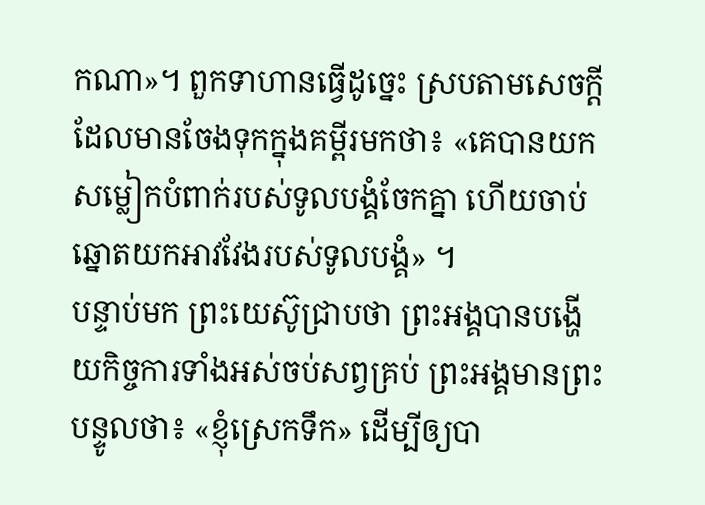កណា»។ ពួកទាហានធ្វើដូច្នេះ ស្របតាមសេចក្ដីដែលមានចែងទុកក្នុងគម្ពីរមកថា៖ «គេបានយកសម្លៀកបំពាក់របស់ទូលបង្គំចែកគ្នា ហើយចាប់ឆ្នោតយកអាវវែងរបស់ទូលបង្គំ» ។
បន្ទាប់មក ព្រះយេស៊ូជ្រាបថា ព្រះអង្គបានបង្ហើយកិច្ចការទាំងអស់ចប់សព្វគ្រប់ ព្រះអង្គមានព្រះបន្ទូលថា៖ «ខ្ញុំស្រេកទឹក» ដើម្បីឲ្យបា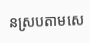នស្របតាមសេ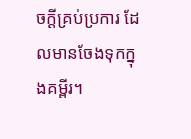ចក្ដីគ្រប់ប្រការ ដែលមានចែងទុកក្នុងគម្ពីរ។